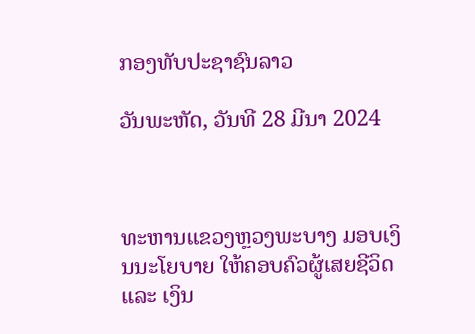ກອງທັບປະຊາຊົນລາວ

ວັນພະຫັດ, ວັນທີ 28 ມີນາ 2024



ທະຫານແຂວງຫຼວງພະບາງ ມອບເງິນນະໂຍບາຍ ໃຫ້ຄອບຄົວຜູ້ເສຍຊີວິດ ແລະ ເງິນ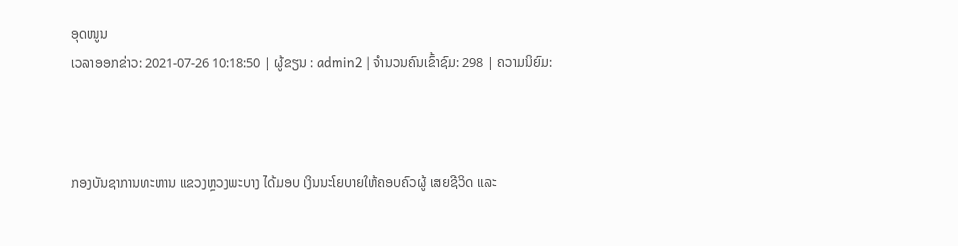ອຸດໜູນ
ເວລາອອກຂ່າວ: 2021-07-26 10:18:50 | ຜູ້ຂຽນ : admin2 | ຈຳນວນຄົນເຂົ້າຊົມ: 298 | ຄວາມນິຍົມ:



ກອງບັນຊາການທະຫານ ແຂວງຫຼວງພະບາງ ໄດ້ມອບ ເງິນນະໂຍບາຍໃຫ້ຄອບຄົວຜູ້ ເສຍຊີວິດ ແລະ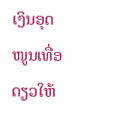ເງິນອຸດໜູນເທື່ອ ດຽວໃຫ້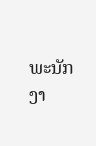ພະນັກງາ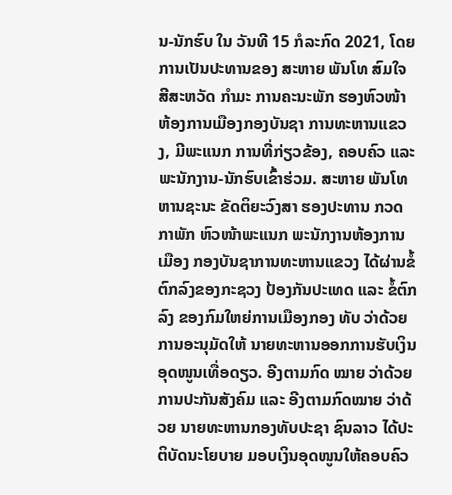ນ-ນັກຮົບ ໃນ ວັນທີ 15 ກໍລະກົດ 2021, ໂດຍ ການເປັນປະທານຂອງ ສະຫາຍ ພັນໂທ ສົມໃຈ ສີສະຫວັດ ກໍາມະ ການຄະນະພັກ ຮອງຫົວໜ້າ ຫ້ອງການເມືອງກອງບັນຊາ ການທະຫານແຂວງ, ມີພະແນກ ການທີ່ກ່ຽວຂ້ອງ, ຄອບຄົວ ແລະ ພະນັກງານ-ນັກຮົບເຂົ້າຮ່ວມ. ສະຫາຍ ພັນໂທ ຫານຊະນະ ຂັດຕິຍະວົງສາ ຮອງປະທານ ກວດກາພັກ ຫົວໜ້າພະແນກ ພະນັກງານຫ້ອງການເມືອງ ກອງບັນຊາການທະຫານແຂວງ ໄດ້ຜ່ານຂໍ້ຕົກລົງຂອງກະຊວງ ປ້ອງກັນປະເທດ ແລະ ຂໍ້ຕົກລົງ ຂອງກົມໃຫຍ່ການເມືອງກອງ ທັບ ວ່າດ້ວຍການອະນຸມັດໃຫ້ ນາຍທະຫານອອກການຮັບເງິນ ອຸດໜູນເທື່ອດຽວ. ອີງຕາມກົດ ໝາຍ ວ່າດ້ວຍການປະກັນສັງຄົມ ແລະ ອີງຕາມກົດໝາຍ ວ່າດ້ວຍ ນາຍທະຫານກອງທັບປະຊາ ຊົນລາວ ໄດ້ປະຕິບັດນະໂຍບາຍ ມອບເງິນອຸດໜູນໃຫ້ຄອບຄົວ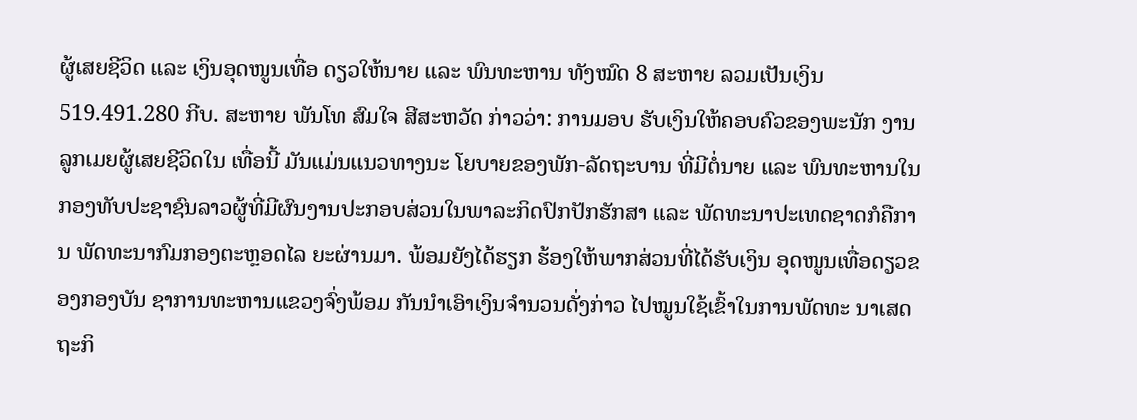ຜູ້ເສຍຊີວິດ ແລະ ເງິນອຸດໜູນເທື່ອ ດຽວໃຫ້ນາຍ ແລະ ພົນທະຫານ ທັງໝົດ 8 ສະຫາຍ ລວມເປັນເງິນ 519.491.280 ກີບ. ສະຫາຍ ພັນໂທ ສົມໃຈ ສີສະຫວັດ ກ່າວວ່າ: ການມອບ ຮັບເງິນໃຫ້ຄອບຄົວຂອງພະນັກ ງານລູກເມຍຜູ້ເສຍຊີວິດໃນ ເທື່ອນີ້ ມັນແມ່ນແນວທາງນະ ໂຍບາຍຂອງພັກ-ລັດຖະບານ ທີ່ມີຕໍ່ນາຍ ແລະ ພົນທະຫານໃນກອງທັບປະຊາຊົນລາວຜູ້ທີ່ມີຜົນງານປະກອບສ່ວນໃນພາລະກິດປົກປັກຮັກສາ ແລະ ພັດທະນາປະເທດຊາດກໍຄືການ ພັດທະນາກົມກອງຕະຫຼອດໄລ ຍະຜ່ານມາ. ພ້ອມຍັງໄດ້ຮຽກ ຮ້ອງໃຫ້ພາກສ່ວນທີ່ໄດ້ຮັບເງິນ ອຸດໜູນເທື່ອດຽວຂອງກອງບັນ ຊາການທະຫານແຂວງຈົ່ງພ້ອມ ກັນນໍາເອົາເງິນຈໍານວນດັ່ງກ່າວ ໄປໝູນໃຊ້ເຂົ້າໃນການພັດທະ ນາເສດຖະກິ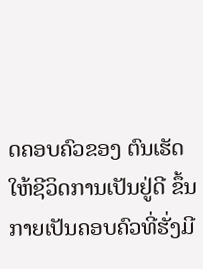ດຄອບຄົວຂອງ ຕົນເຮັດໃຫ້ຊີວິດການເປັນຢູ່ດີ ຂຶ້ນກາຍເປັນຄອບຄົວທີ່ຮັ່ງມີ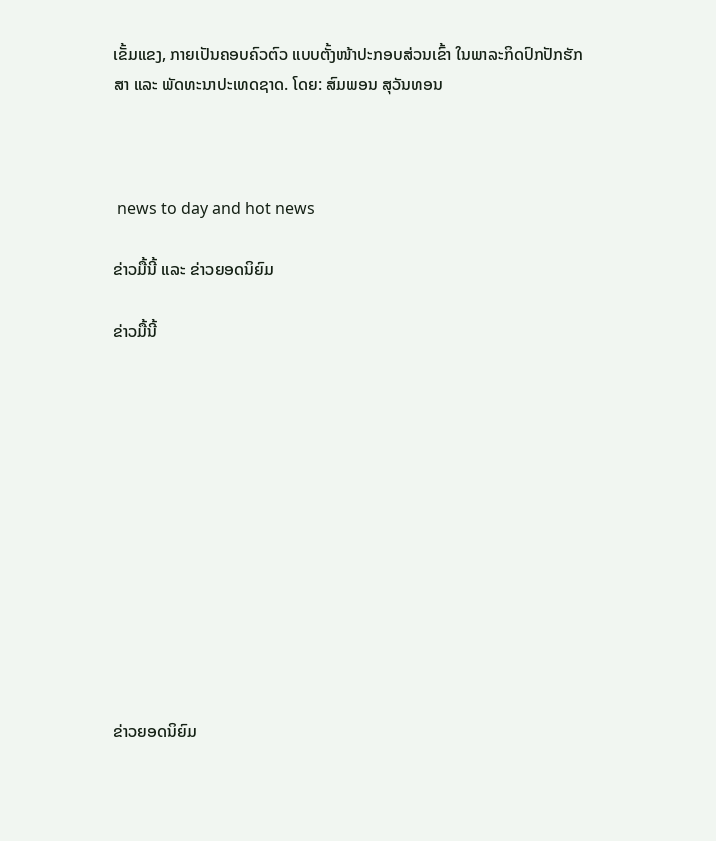ເຂັ້ມແຂງ, ກາຍເປັນຄອບຄົວຕົວ ແບບຕັ້ງໜ້າປະກອບສ່ວນເຂົ້າ ໃນພາລະກິດປົກປັກຮັກສາ ແລະ ພັດທະນາປະເທດຊາດ. ໂດຍ: ສົມພອນ ສຸວັນທອນ



 news to day and hot news

ຂ່າວມື້ນີ້ ແລະ ຂ່າວຍອດນິຍົມ

ຂ່າວມື້ນີ້












ຂ່າວຍອດນິຍົມ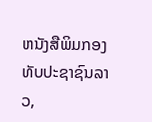ຫນັງສືພິມກອງທັບປະຊາຊົນລາວ,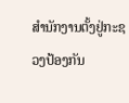ສຳນັກງານຕັ້ງຢູ່ກະຊວງປ້ອງກັນ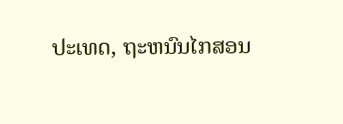ປະເທດ, ຖະຫນົນໄກສອນ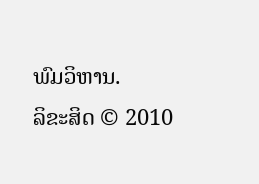ພົມວິຫານ.
ລິຂະສິດ © 2010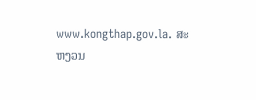www.kongthap.gov.la. ສະຫງວນ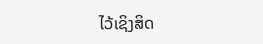ໄວ້ເຊິງສິດ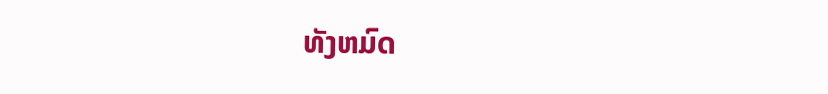ທັງຫມົດ